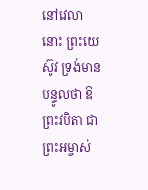នៅវេលានោះ ព្រះយេស៊ូវ ទ្រង់មានបន្ទូលថា ឱព្រះវបិតា ជាព្រះអម្ចាស់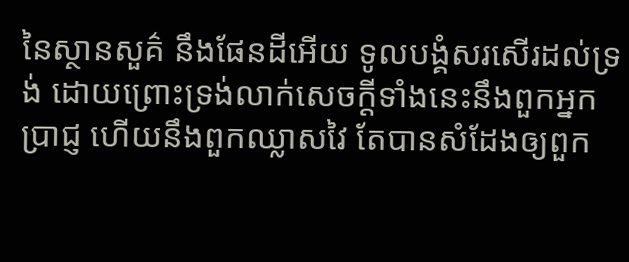នៃស្ថានសួគ៌ នឹងផែនដីអើយ ទូលបង្គំសរសើរដល់ទ្រង់ ដោយព្រោះទ្រង់លាក់សេចក្ដីទាំងនេះនឹងពួកអ្នកប្រាជ្ញ ហើយនឹងពួកឈ្លាសវៃ តែបានសំដែងឲ្យពួក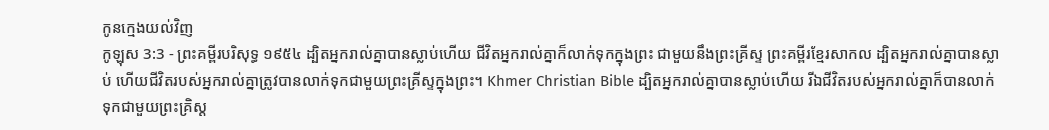កូនក្មេងយល់វិញ
កូឡុស 3:3 - ព្រះគម្ពីរបរិសុទ្ធ ១៩៥៤ ដ្បិតអ្នករាល់គ្នាបានស្លាប់ហើយ ជីវិតអ្នករាល់គ្នាក៏លាក់ទុកក្នុងព្រះ ជាមួយនឹងព្រះគ្រីស្ទ ព្រះគម្ពីរខ្មែរសាកល ដ្បិតអ្នករាល់គ្នាបានស្លាប់ ហើយជីវិតរបស់អ្នករាល់គ្នាត្រូវបានលាក់ទុកជាមួយព្រះគ្រីស្ទក្នុងព្រះ។ Khmer Christian Bible ដ្បិតអ្នករាល់គ្នាបានស្លាប់ហើយ រីឯជីវិតរបស់អ្នករាល់គ្នាក៏បានលាក់ទុកជាមួយព្រះគ្រិស្ដ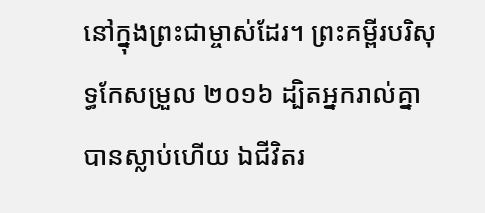នៅក្នុងព្រះជាម្ចាស់ដែរ។ ព្រះគម្ពីរបរិសុទ្ធកែសម្រួល ២០១៦ ដ្បិតអ្នករាល់គ្នាបានស្លាប់ហើយ ឯជីវិតរ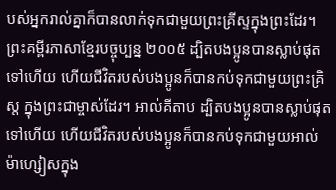បស់អ្នករាល់គ្នាក៏បានលាក់ទុកជាមួយព្រះគ្រីស្ទក្នុងព្រះដែរ។ ព្រះគម្ពីរភាសាខ្មែរបច្ចុប្បន្ន ២០០៥ ដ្បិតបងប្អូនបានស្លាប់ផុតទៅហើយ ហើយជីវិតរបស់បងប្អូនក៏បានកប់ទុកជាមួយព្រះគ្រិស្ត ក្នុងព្រះជាម្ចាស់ដែរ។ អាល់គីតាប ដ្បិតបងប្អូនបានស្លាប់ផុតទៅហើយ ហើយជីវិតរបស់បងប្អូនក៏បានកប់ទុកជាមួយអាល់ម៉ាហ្សៀសក្នុង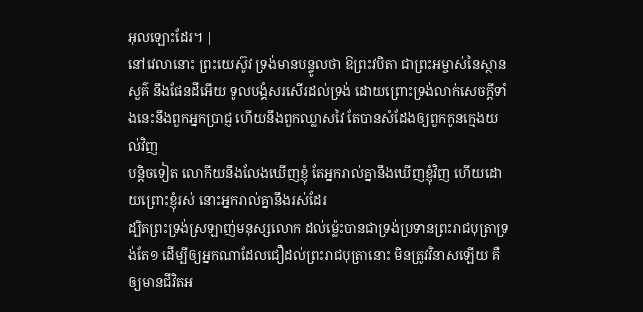អុលឡោះដែរ។ |
នៅវេលានោះ ព្រះយេស៊ូវ ទ្រង់មានបន្ទូលថា ឱព្រះវបិតា ជាព្រះអម្ចាស់នៃស្ថានសួគ៌ នឹងផែនដីអើយ ទូលបង្គំសរសើរដល់ទ្រង់ ដោយព្រោះទ្រង់លាក់សេចក្ដីទាំងនេះនឹងពួកអ្នកប្រាជ្ញ ហើយនឹងពួកឈ្លាសវៃ តែបានសំដែងឲ្យពួកកូនក្មេងយល់វិញ
បន្តិចទៀត លោកីយនឹងលែងឃើញខ្ញុំ តែអ្នករាល់គ្នានឹងឃើញខ្ញុំវិញ ហើយដោយព្រោះខ្ញុំរស់ នោះអ្នករាល់គ្នានឹងរស់ដែរ
ដ្បិតព្រះទ្រង់ស្រឡាញ់មនុស្សលោក ដល់ម៉្លេះបានជាទ្រង់ប្រទានព្រះរាជបុត្រាទ្រង់តែ១ ដើម្បីឲ្យអ្នកណាដែលជឿដល់ព្រះរាជបុត្រានោះ មិនត្រូវវិនាសឡើយ គឺឲ្យមានជីវិតអ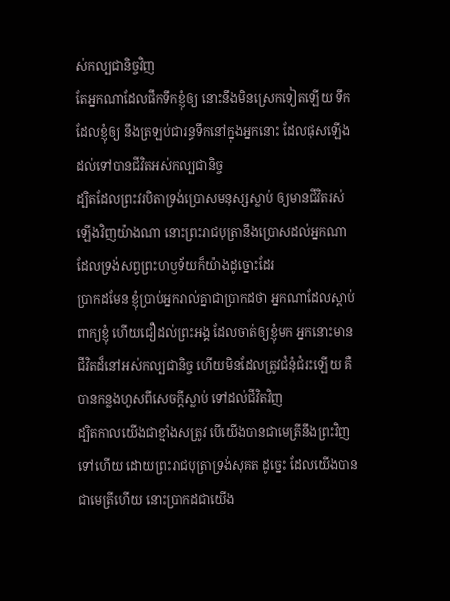ស់កល្បជានិច្ចវិញ
តែអ្នកណាដែលផឹកទឹកខ្ញុំឲ្យ នោះនឹងមិនស្រេកទៀតឡើយ ទឹកដែលខ្ញុំឲ្យ នឹងត្រឡប់ជារន្ធទឹកនៅក្នុងអ្នកនោះ ដែលផុសឡើងដល់ទៅបានជីវិតអស់កល្បជានិច្ច
ដ្បិតដែលព្រះវរបិតាទ្រង់ប្រោសមនុស្សស្លាប់ ឲ្យមានជីវិតរស់ឡើងវិញយ៉ាងណា នោះព្រះរាជបុត្រានឹងប្រោសដល់អ្នកណា ដែលទ្រង់សព្វព្រះហឫទ័យក៏យ៉ាងដូច្នោះដែរ
ប្រាកដមែន ខ្ញុំប្រាប់អ្នករាល់គ្នាជាប្រាកដថា អ្នកណាដែលស្តាប់ពាក្យខ្ញុំ ហើយជឿដល់ព្រះអង្គ ដែលចាត់ឲ្យខ្ញុំមក អ្នកនោះមានជីវិតដ៏នៅអស់កល្បជានិច្ច ហើយមិនដែលត្រូវជំនុំជំរះឡើយ គឺបានកន្លងហួសពីសេចក្ដីស្លាប់ ទៅដល់ជីវិតវិញ
ដ្បិតកាលយើងជាខ្មាំងសត្រូវ បើយើងបានជាមេត្រីនឹងព្រះវិញទៅហើយ ដោយព្រះរាជបុត្រាទ្រង់សុគត ដូច្នេះ ដែលយើងបានជាមេត្រីហើយ នោះប្រាកដជាយើង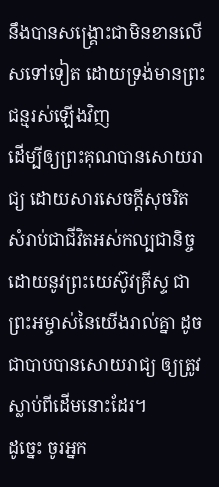នឹងបានសង្គ្រោះជាមិនខានលើសទៅទៀត ដោយទ្រង់មានព្រះជន្មរស់ឡើងវិញ
ដើម្បីឲ្យព្រះគុណបានសោយរាជ្យ ដោយសារសេចក្ដីសុចរិត សំរាប់ជាជីវិតអស់កល្បជានិច្ច ដោយនូវព្រះយេស៊ូវគ្រីស្ទ ជាព្រះអម្ចាស់នៃយើងរាល់គ្នា ដូចជាបាបបានសោយរាជ្យ ឲ្យត្រូវស្លាប់ពីដើមនោះដែរ។
ដូច្នេះ ចូរអ្នក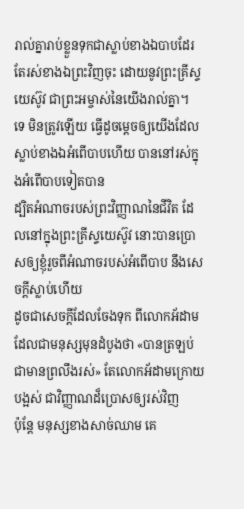រាល់គ្នារាប់ខ្លួនទុកជាស្លាប់ខាងឯបាបដែរ តែរស់ខាងឯព្រះវិញចុះ ដោយនូវព្រះគ្រីស្ទយេស៊ូវ ជាព្រះអម្ចាស់នៃយើងរាល់គ្នា។
ទេ មិនត្រូវឡើយ ធ្វើដូចម្តេចឲ្យយើងដែលស្លាប់ខាងឯអំពើបាបហើយ បាននៅរស់ក្នុងអំពើបាបទៀតបាន
ដ្បិតអំណាចរបស់ព្រះវិញ្ញាណនៃជីវិត ដែលនៅក្នុងព្រះគ្រីស្ទយេស៊ូវ នោះបានប្រោសឲ្យខ្ញុំរួចពីអំណាចរបស់អំពើបាប នឹងសេចក្ដីស្លាប់ហើយ
ដូចជាសេចក្ដីដែលចែងទុក ពីលោកអ័ដាម ដែលជាមនុស្សមុនដំបូងថា «បានត្រឡប់ជាមានព្រលឹងរស់» តែលោកអ័ដាមក្រោយបង្អស់ ជាវិញ្ញាណដ៏ប្រោសឲ្យរស់វិញ
ប៉ុន្តែ មនុស្សខាងសាច់ឈាម គេ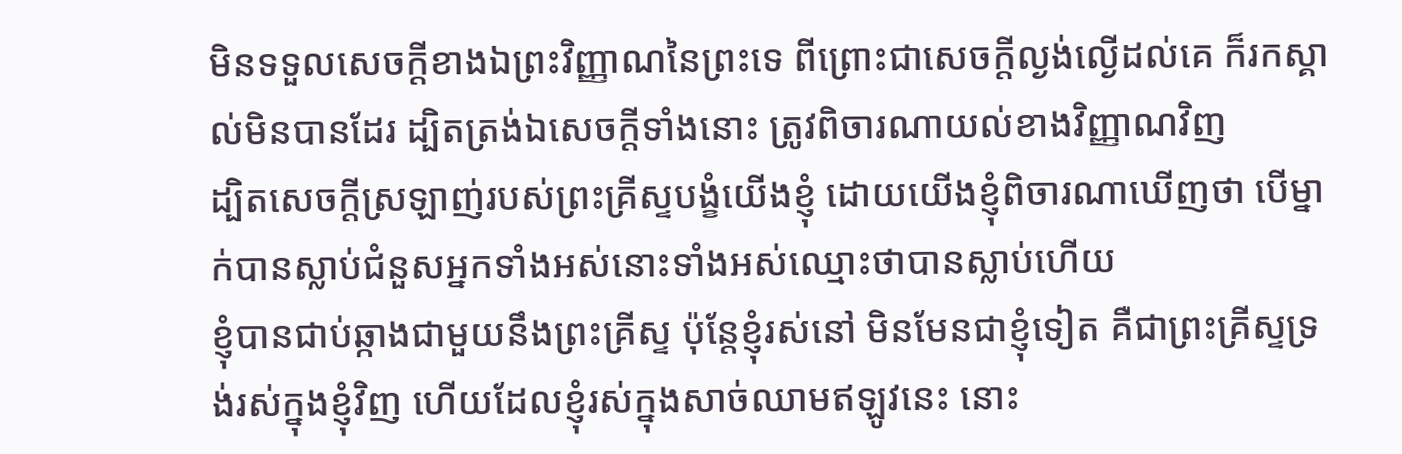មិនទទួលសេចក្ដីខាងឯព្រះវិញ្ញាណនៃព្រះទេ ពីព្រោះជាសេចក្ដីល្ងង់ល្ងើដល់គេ ក៏រកស្គាល់មិនបានដែរ ដ្បិតត្រង់ឯសេចក្ដីទាំងនោះ ត្រូវពិចារណាយល់ខាងវិញ្ញាណវិញ
ដ្បិតសេចក្ដីស្រឡាញ់របស់ព្រះគ្រីស្ទបង្ខំយើងខ្ញុំ ដោយយើងខ្ញុំពិចារណាឃើញថា បើម្នាក់បានស្លាប់ជំនួសអ្នកទាំងអស់នោះទាំងអស់ឈ្មោះថាបានស្លាប់ហើយ
ខ្ញុំបានជាប់ឆ្កាងជាមួយនឹងព្រះគ្រីស្ទ ប៉ុន្តែខ្ញុំរស់នៅ មិនមែនជាខ្ញុំទៀត គឺជាព្រះគ្រីស្ទទ្រង់រស់ក្នុងខ្ញុំវិញ ហើយដែលខ្ញុំរស់ក្នុងសាច់ឈាមឥឡូវនេះ នោះ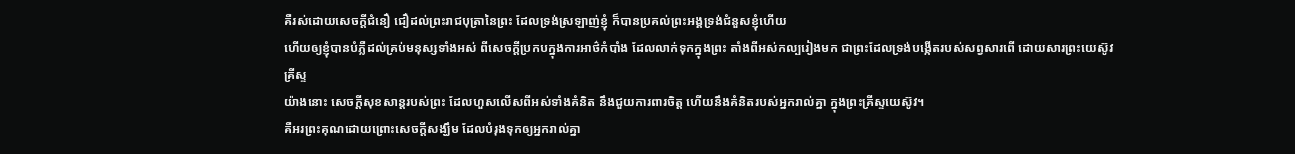គឺរស់ដោយសេចក្ដីជំនឿ ជឿដល់ព្រះរាជបុត្រានៃព្រះ ដែលទ្រង់ស្រឡាញ់ខ្ញុំ ក៏បានប្រគល់ព្រះអង្គទ្រង់ជំនួសខ្ញុំហើយ
ហើយឲ្យខ្ញុំបានបំភ្លឺដល់គ្រប់មនុស្សទាំងអស់ ពីសេចក្ដីប្រកបក្នុងការអាថ៌កំបាំង ដែលលាក់ទុកក្នុងព្រះ តាំងពីអស់កល្បរៀងមក ជាព្រះដែលទ្រង់បង្កើតរបស់សព្វសារពើ ដោយសារព្រះយេស៊ូវគ្រីស្ទ
យ៉ាងនោះ សេចក្ដីសុខសាន្តរបស់ព្រះ ដែលហួសលើសពីអស់ទាំងគំនិត នឹងជួយការពារចិត្ត ហើយនឹងគំនិតរបស់អ្នករាល់គ្នា ក្នុងព្រះគ្រីស្ទយេស៊ូវ។
គឺអរព្រះគុណដោយព្រោះសេចក្ដីសង្ឃឹម ដែលបំរុងទុកឲ្យអ្នករាល់គ្នា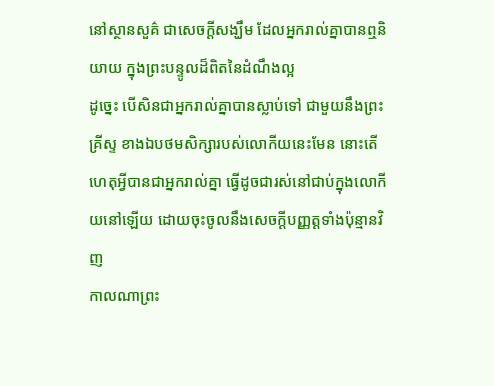នៅស្ថានសួគ៌ ជាសេចក្ដីសង្ឃឹម ដែលអ្នករាល់គ្នាបានឮនិយាយ ក្នុងព្រះបន្ទូលដ៏ពិតនៃដំណឹងល្អ
ដូច្នេះ បើសិនជាអ្នករាល់គ្នាបានស្លាប់ទៅ ជាមួយនឹងព្រះគ្រីស្ទ ខាងឯបថមសិក្សារបស់លោកីយនេះមែន នោះតើហេតុអ្វីបានជាអ្នករាល់គ្នា ធ្វើដូចជារស់នៅជាប់ក្នុងលោកីយនៅឡើយ ដោយចុះចូលនឹងសេចក្ដីបញ្ញត្តទាំងប៉ុន្មានវិញ
កាលណាព្រះ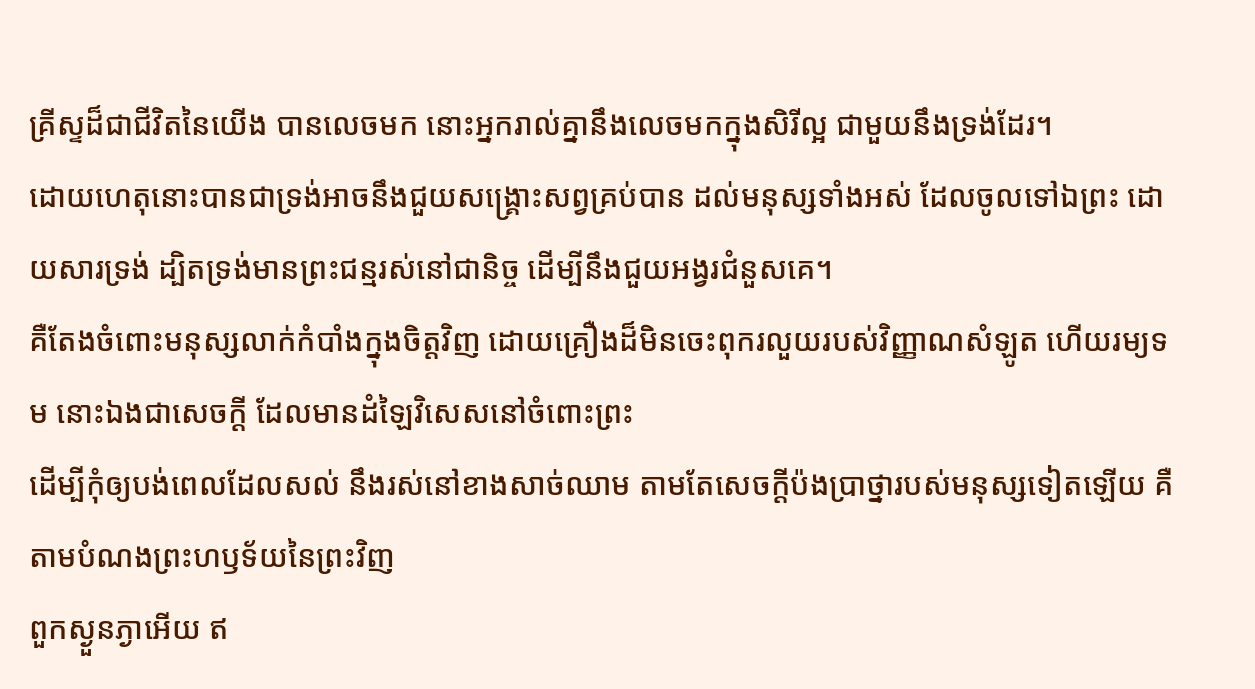គ្រីស្ទដ៏ជាជីវិតនៃយើង បានលេចមក នោះអ្នករាល់គ្នានឹងលេចមកក្នុងសិរីល្អ ជាមួយនឹងទ្រង់ដែរ។
ដោយហេតុនោះបានជាទ្រង់អាចនឹងជួយសង្គ្រោះសព្វគ្រប់បាន ដល់មនុស្សទាំងអស់ ដែលចូលទៅឯព្រះ ដោយសារទ្រង់ ដ្បិតទ្រង់មានព្រះជន្មរស់នៅជានិច្ច ដើម្បីនឹងជួយអង្វរជំនួសគេ។
គឺតែងចំពោះមនុស្សលាក់កំបាំងក្នុងចិត្តវិញ ដោយគ្រឿងដ៏មិនចេះពុករលួយរបស់វិញ្ញាណសំឡូត ហើយរម្យទម នោះឯងជាសេចក្ដី ដែលមានដំឡៃវិសេសនៅចំពោះព្រះ
ដើម្បីកុំឲ្យបង់ពេលដែលសល់ នឹងរស់នៅខាងសាច់ឈាម តាមតែសេចក្ដីប៉ងប្រាថ្នារបស់មនុស្សទៀតឡើយ គឺតាមបំណងព្រះហឫទ័យនៃព្រះវិញ
ពួកស្ងួនភ្ងាអើយ ឥ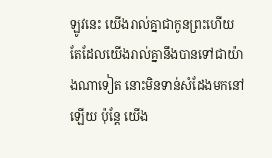ឡូវនេះ យើងរាល់គ្នាជាកូនព្រះហើយ តែដែលយើងរាល់គ្នានឹងបានទៅជាយ៉ាងណាទៀត នោះមិនទាន់សំដែងមកនៅឡើយ ប៉ុន្តែ យើង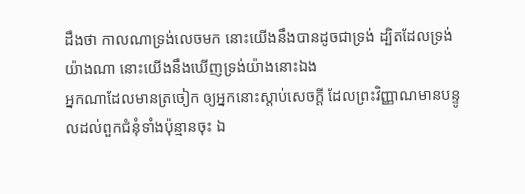ដឹងថា កាលណាទ្រង់លេចមក នោះយើងនឹងបានដូចជាទ្រង់ ដ្បិតដែលទ្រង់យ៉ាងណា នោះយើងនឹងឃើញទ្រង់យ៉ាងនោះឯង
អ្នកណាដែលមានត្រចៀក ឲ្យអ្នកនោះស្តាប់សេចក្ដី ដែលព្រះវិញ្ញាណមានបន្ទូលដល់ពួកជំនុំទាំងប៉ុន្មានចុះ ឯ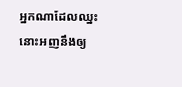អ្នកណាដែលឈ្នះ នោះអញនឹងឲ្យ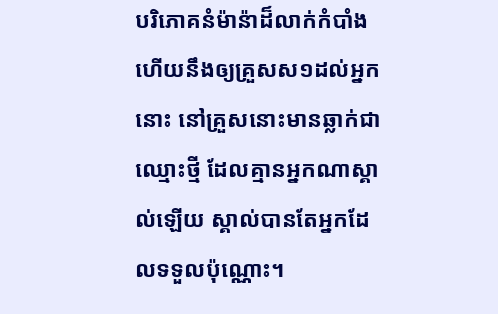បរិភោគនំម៉ាន៉ាដ៏លាក់កំបាំង ហើយនឹងឲ្យគ្រួសស១ដល់អ្នកនោះ នៅគ្រួសនោះមានឆ្លាក់ជាឈ្មោះថ្មី ដែលគ្មានអ្នកណាស្គាល់ឡើយ ស្គាល់បានតែអ្នកដែលទទួលប៉ុណ្ណោះ។